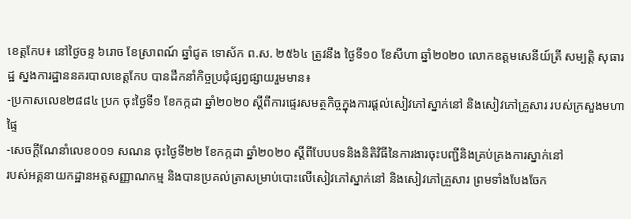ខេត្តកែប៖ នៅថ្ងៃចន្ទ ៦រោច ខែស្រាពណ៍ ឆ្នាំជូត ទោស័ក ព.ស. ២៥៦៤ ត្រូវនឹង ថ្ងៃទី១០ ខែសីហា ឆ្នាំ២០២០ លោកឧត្តមសេនីយ៍ត្រី សម្បត្តិ សុធារដ្ឋ ស្នងការដ្ឋាននគរបាលខេត្តកែប បានដឹកនាំកិច្ចប្រជុំផ្សព្វផ្សាយរួមមាន៖
-ប្រកាសលេខ២៨៨៤ ប្រក ចុះថ្ងៃទី១ ខែកក្កដា ឆ្នាំ២០២០ ស្ដីពីការផ្ទេរសមត្ថកិច្ចក្នុងការផ្ដល់សៀវភៅស្នាក់នៅ និងសៀវភៅគ្រួសារ របស់ក្រសួងមហាផ្ទៃ
-សេចក្ដីណែនាំលេខ០០១ សណន ចុះថ្ងៃទី២២ ខែកក្កដា ឆ្នាំ២០២០ ស្ដីពីបែបបទនិងនិតិវិធីនៃការងារចុះបញ្ជីនិងគ្រប់គ្រងការស្នាក់នៅ
របស់អគ្គនាយកដ្ឋានអត្តសញ្ញាណកម្ម និងបានប្រគល់ត្រាសម្រាប់បោះលើសៀវភៅស្នាក់នៅ និងសៀវភៅគ្រួសារ ព្រមទាំងបែងចែក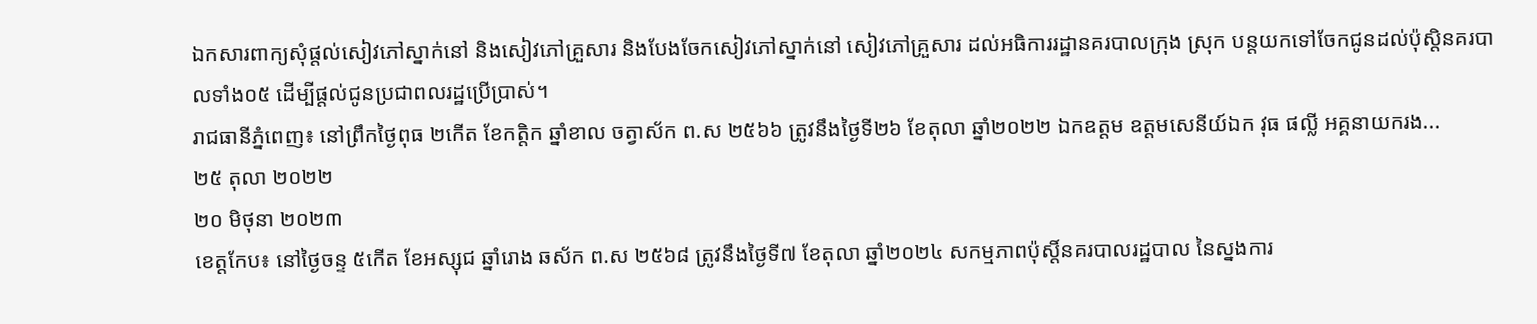ឯកសារពាក្យសុំផ្តល់សៀវភៅស្នាក់នៅ និងសៀវភៅគ្រួសារ និងបែងចែកសៀវភៅស្នាក់នៅ សៀវភៅគ្រួសារ ដល់អធិការរដ្ឋានគរបាលក្រុង ស្រុក បន្តយកទៅចែកជូនដល់ប៉ុស្តិនគរបាលទាំង០៥ ដើម្បីផ្ដល់ជូនប្រជាពលរដ្ឋប្រើប្រាស់។
រាជធានីភ្នំពេញ៖ នៅព្រឹកថ្ងៃពុធ ២កើត ខែកត្តិក ឆ្នាំខាល ចត្វាស័ក ព.ស ២៥៦៦ ត្រូវនឹងថ្ងៃទី២៦ ខែតុលា ឆ្នាំ២០២២ ឯកឧត្តម ឧត្តមសេនីយ៍ឯក វុធ ផល្លី អគ្គនាយករង...
២៥ តុលា ២០២២
២០ មិថុនា ២០២៣
ខេត្តកែប៖ នៅថ្ងៃចន្ទ ៥កើត ខែអស្សុជ ឆ្នាំរោង ឆស័ក ព.ស ២៥៦៨ ត្រូវនឹងថ្ងៃទី៧ ខែតុលា ឆ្នាំ២០២៤ សកម្មភាពប៉ុស្តិ៍នគរបាលរដ្ឋបាល នៃស្នងការ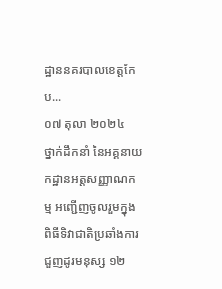ដ្ឋាននគរបាលខេត្តកែប...
០៧ តុលា ២០២៤
ថ្នាក់ដឹកនាំ នៃអគ្គនាយកដ្ឋានអត្តសញ្ញាណកម្ម អញ្ជើញចូលរួមក្នុងពិធីទិវាជាតិប្រឆាំងការជួញដូរមនុស្ស ១២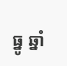ធ្នូ ឆ្នាំ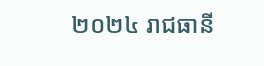២០២៤ រាជធានី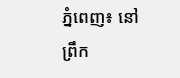ភ្នំពេញ៖ នៅព្រឹក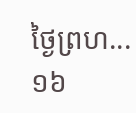ថ្ងៃព្រហ...
១៦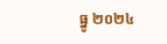ធ្នូ ២០២៤